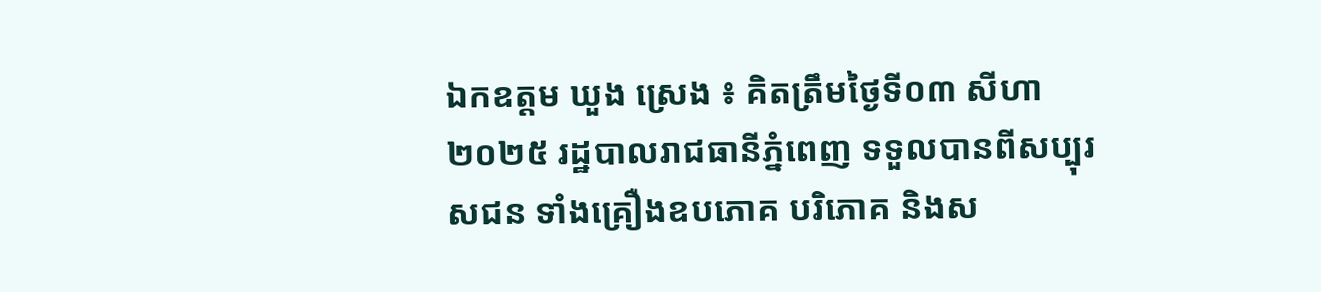ឯកឧត្តម ឃួង ស្រេង ៖ គិតត្រឹមថ្ងៃទី០៣ សីហា ២០២៥ រដ្ឋបាលរាជធានីភ្នំពេញ ទទួលបានពីសប្បុរសជន ទាំងគ្រឿងឧបភោគ បរិភោគ និងស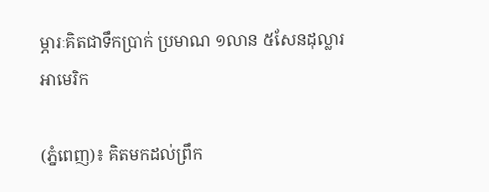ម្ភារៈគិតជាទឹកប្រាក់ ប្រមាណ ១លាន ៥សែនដុល្លារអាមេរិក

(ភ្នំពេញ)៖ គិតមកដល់ព្រឹក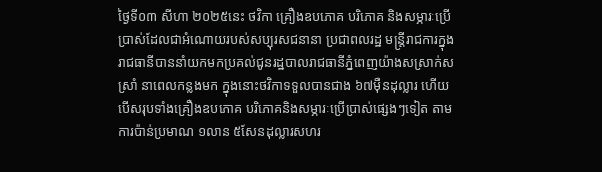ថ្ងៃទី០៣ សីហា ២០២៥នេះ ថវិកា គ្រឿងឧបភោគ បរិភោគ និងសម្ភារៈប្រើប្រាស់ដែលជាអំណោយរបស់សប្បុរសជនានា ប្រជាពលរដ្ឋ មន្ត្រីរាជការក្នុងរាជធានីបាននាំយកមកប្រគល់ជូនរដ្ឋបាលរាជធានីភ្នំពេញយ៉ាងសស្រាក់សស្រាំ នាពេលកន្លងមក ក្នុងនោះថវិកាទទួលបានជាង ៦៧ម៉ឺនដុល្លារ ហើយបើសរុបទាំងគ្រឿងឧបភោគ បរិភោគនិងសម្ភារៈប្រើប្រាស់ផ្សេងៗទៀត តាមការប៉ាន់ប្រមាណ ១លាន ៥សែនដុល្លារសហរ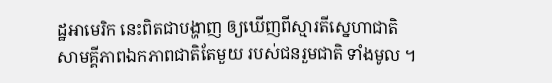ដ្ឋអាមេរិក នេះពិតជាបង្ហាញ ឲ្យឃើញពីស្មារតីស្នេហាជាតិ សាមគ្គីភាពឯកភាពជាតិតែមួយ របស់ជនរួមជាតិ ទាំងមូល ។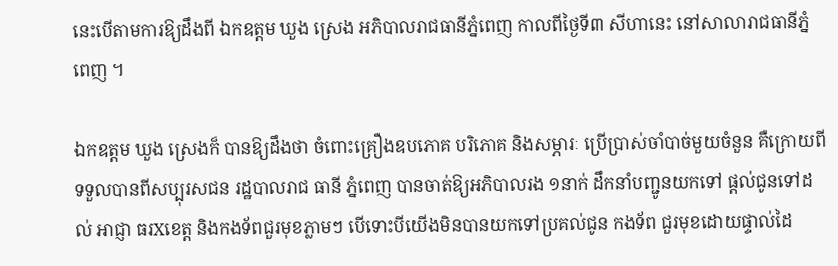នេះបើតាមការឱ្យដឹងពី ឯកឧត្តម ឃួង ស្រេង អភិបាលរាជធានីភ្នំពេញ កាលពីថ្ងៃទី៣ សីហានេះ នៅសាលារាជធានីភ្នំពេញ ។

ឯកឧត្ដម ឃួង ស្រេងក៏ បានឱ្យដឹងថា ចំពោះគ្រឿងឧបភោគ បរិភោគ និងសម្ភារៈ ប្រើប្រាស់ចាំបាច់មួយចំនួន គឺក្រោយពីទទួលបានពីសប្បុរសជន រដ្ឋបាលរាជ ធានី ភ្នំពេញ បានចាត់ឱ្យអភិបាលរង ១នាក់ ដឹកនាំបញ្ជូនយកទៅ ផ្ដល់ជូនទៅដល់ អាជ្ញា ធរXខេត្ត និងកងទ័ពជួរមុខភ្លាមៗ បើទោះបីយើងមិនបានយកទៅប្រគល់ជូន កងទ័ព ជួរមុខដោយផ្ទាល់ដៃ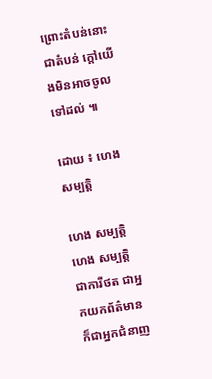ព្រោះតំបន់នោះជាតំបន់ ក្តៅយើងមិនអាចចូលទៅដល់ ៕

ដោយ ៖ ហេង សម្បត្តិ

ហេង សម្បត្តិ
ហេង សម្បត្តិ
ជាការីថត ជាអ្នកយកព័ត៌មាន ក៏ជាអ្នកជំនាញ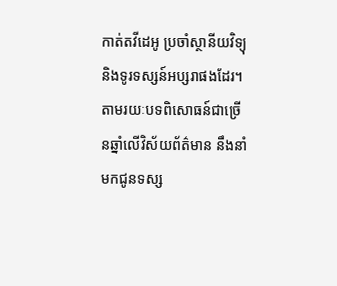កាត់តវីដេអូ ប្រចាំស្ថានីយវិទ្យុ និងទូរទស្សន៍អប្សរាផងដែរ។ តាមរយៈបទពិសោធន៍ជាច្រើនឆ្នាំលើវិស័យព័ត៌មាន នឹងនាំមកជូនទស្ស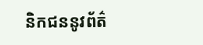និកជននូវព័ត៌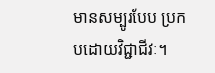មានសម្បូរបែប ប្រកបដោយវិជ្ជាជីវៈ។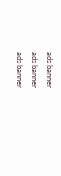ads banner
ads banner
ads banner